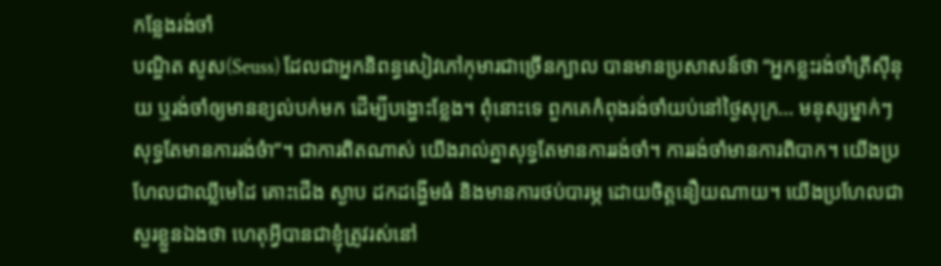កន្លែងរង់ចាំ
បណ្ឌិត សូស(Seuss) ដែលជាអ្នកនិពន្ធសៀវភៅកុមារជាច្រើនក្បាល បានមានប្រសាសន៍ថា “អ្នកខ្លះរង់ចាំត្រីស៊ីនុយ ឬរង់ចាំឲ្យមានខ្យល់បក់មក ដើម្បីបង្ហោះខ្លែង។ ពុំនោះទេ ពួកគេកំពុងរង់ចាំយប់នៅថ្ងៃសុក្រ… មនុស្សម្នាក់ៗសុទ្ធតែមានការរង់ចំា”។ ជាការពិតណាស់ យើងរាល់គ្នាសុទ្ធតែមានការរង់ចាំ។ ការរង់ចាំមានការពិបាក។ យើងប្រហែលជាឈ្លីមេដៃ គោះជើង ស្ងាប ដកដង្ហើមធំ និងមានការថប់បារម្ភ ដោយចិត្តនឿយណាយ។ យើងប្រហែលជាសួរខ្លួនឯងថា ហេតុអ្វីបានជាខ្ញុំត្រូវរស់នៅ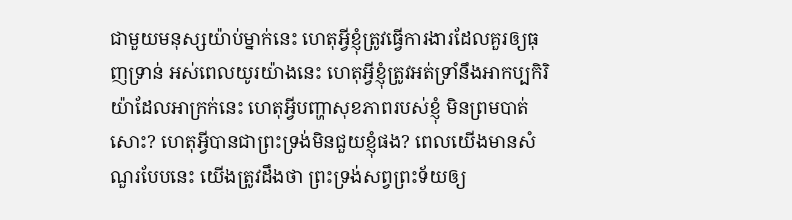ជាមួយមនុស្សយ៉ាប់ម្នាក់នេះ ហេតុអ្វីខ្ញុំត្រូវធ្វើការងារដែលគួរឲ្យធុញទ្រាន់ អស់ពេលយូរយ៉ាងនេះ ហេតុអ្វីខ្ញុំត្រូវអត់ទ្រាំនឹងអាកប្បកិរិយ៉ាដែលអាក្រក់នេះ ហេតុអ្វីបញ្ហាសុខភាពរបស់ខ្ញុំ មិនព្រមបាត់សោះ? ហេតុអ្វីបានជាព្រះទ្រង់មិនជួយខ្ញុំផង? ពេលយើងមានសំណួរបែបនេះ យើងត្រូវដឹងថា ព្រះទ្រង់សព្វព្រះទ័យឲ្យ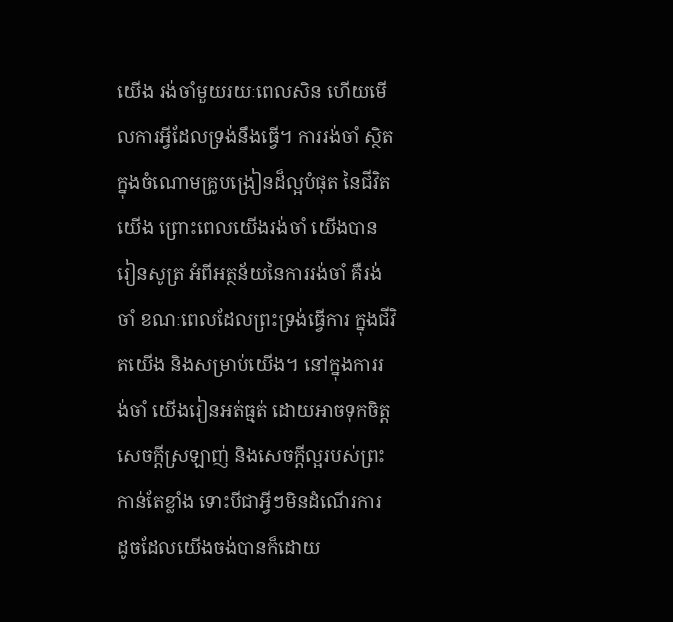យើង រង់ចាំមួយរយៈពេលសិន ហើយមើលការអ្វីដែលទ្រង់នឹងធ្វើ។ ការរង់ចាំ ស្ថិតក្នុងចំណោមគ្រូបង្រៀនដ៏ល្អបំផុត នៃជីវិតយើង ព្រោះពេលយើងរង់ចាំ យើងបានរៀនសូត្រ អំពីអត្ថន័យនៃការរង់ចាំ គឺរង់ចាំ ខណៈពេលដែលព្រះទ្រង់ធ្វើការ ក្នុងជីវិតយើង និងសម្រាប់យើង។ នៅក្នុងការរង់ចាំ យើងរៀនអត់ធ្មត់ ដោយអាចទុកចិត្តសេចក្តីស្រឡាញ់ និងសេចក្តីល្អរបស់ព្រះ កាន់តែខ្លាំង ទោះបីជាអ្វីៗមិនដំណើរការ ដូចដែលយើងចង់បានក៏ដោយ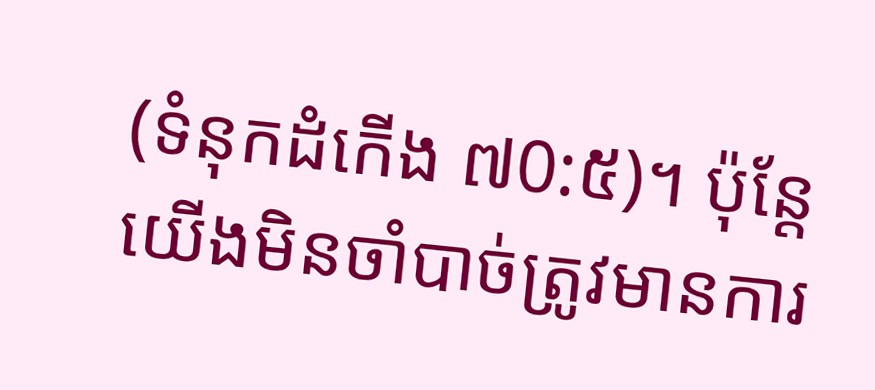(ទំនុកដំកើង ៧0:៥)។ ប៉ុន្តែ យើងមិនចាំបាច់ត្រូវមានការ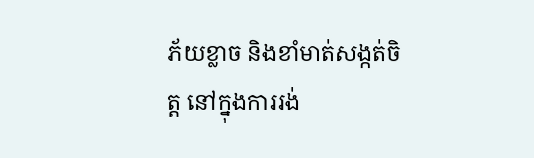ភ័យខ្លាច និងខាំមាត់សង្កត់ចិត្ត នៅក្នុងការរង់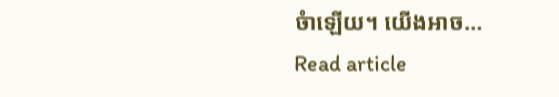ចំាឡើយ។ យើងអាច…
Read article